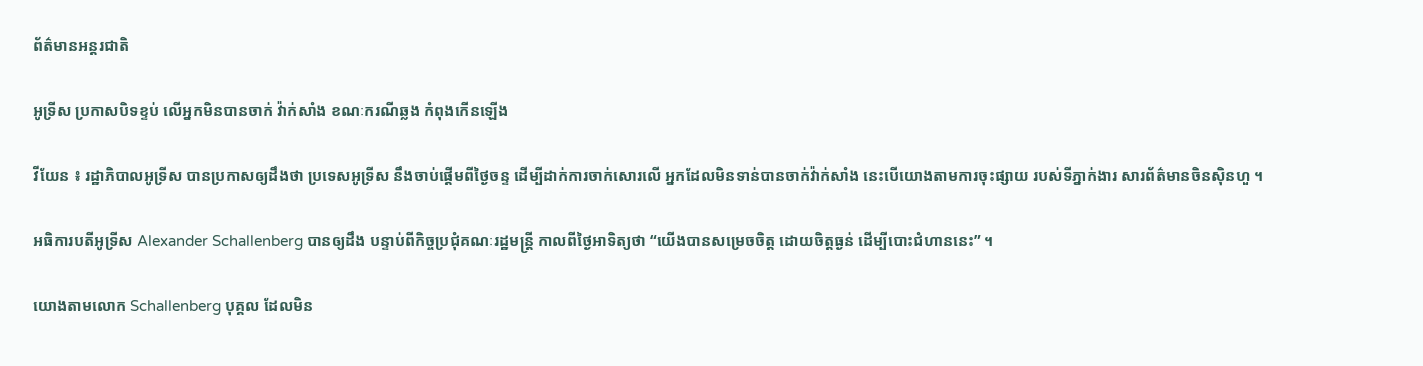ព័ត៌មានអន្តរជាតិ

អូទ្រីស ប្រកាសបិទខ្ទប់ លើអ្នកមិនបានចាក់ វ៉ាក់សាំង ខណៈករណីឆ្លង កំពុងកើនឡើង

វីយែន ៖ រដ្ឋាភិបាលអូទ្រីស បានប្រកាសឲ្យដឹងថា ប្រទេសអូទ្រីស នឹងចាប់ផ្តើមពីថ្ងៃចន្ទ ដើម្បីដាក់ការចាក់សោរលើ អ្នកដែលមិនទាន់បានចាក់វ៉ាក់សាំង នេះបើយោងតាមការចុះផ្សាយ របស់ទីភ្នាក់ងារ សារព័ត៌មានចិនស៊ិនហួ ។

អធិការបតីអូទ្រីស Alexander Schallenberg បានឲ្យដឹង បន្ទាប់ពីកិច្ចប្រជុំគណៈរដ្ឋមន្ត្រី កាលពីថ្ងៃអាទិត្យថា “យើងបានសម្រេចចិត្ត ដោយចិត្តធ្ងន់ ដើម្បីបោះជំហាននេះ” ។

យោងតាមលោក Schallenberg បុគ្គល ដែលមិន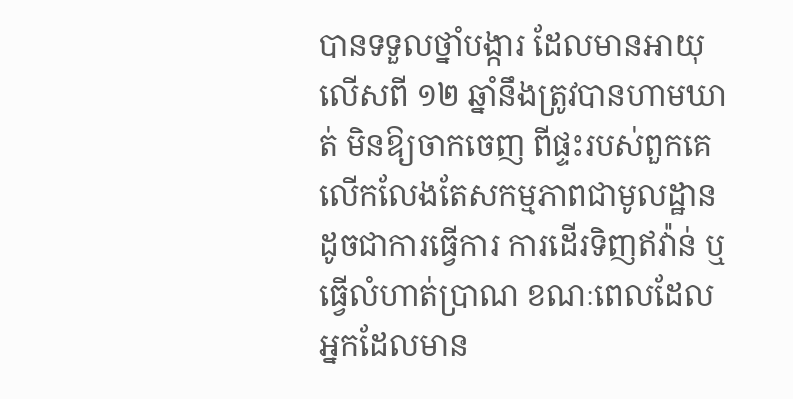បានទទួលថ្នាំបង្ការ ដែលមានអាយុលើសពី ១២ ឆ្នាំនឹងត្រូវបានហាមឃាត់ មិនឱ្យចាកចេញ ពីផ្ទះរបស់ពួកគេ លើកលែងតែសកម្មភាពជាមូលដ្ឋាន ដូចជាការធ្វើការ ការដើរទិញឥវ៉ាន់ ឬធ្វើលំហាត់ប្រាណ ខណៈពេលដែលអ្នកដែលមាន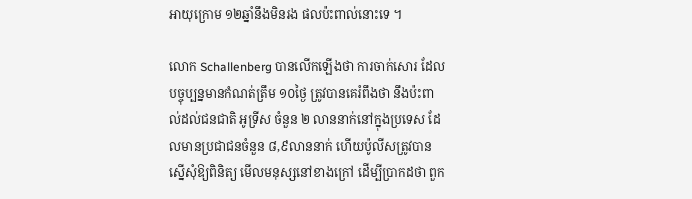អាយុក្រោម ១២ឆ្នាំនឹងមិនរង ផលប៉ះពាល់នោះទេ ។

លោក Schallenberg បានលើកឡើងថា ការចាក់សោរ ដែលបច្ចុប្បន្នមានកំណត់ត្រឹម ១០ថ្ងៃ ត្រូវបានគេរំពឹងថា នឹងប៉ះពាល់ដល់ជនជាតិ អូទ្រីស ចំនួន ២ លាននាក់នៅក្នុងប្រទេស ដែលមានប្រជាជនចំនួន ៨,៩លាននាក់ ហើយប៉ូលីសត្រូវបានស្នើសុំឱ្យពិនិត្យ មើលមនុស្សនៅខាងក្រៅ ដើម្បីប្រាកដថា ពួក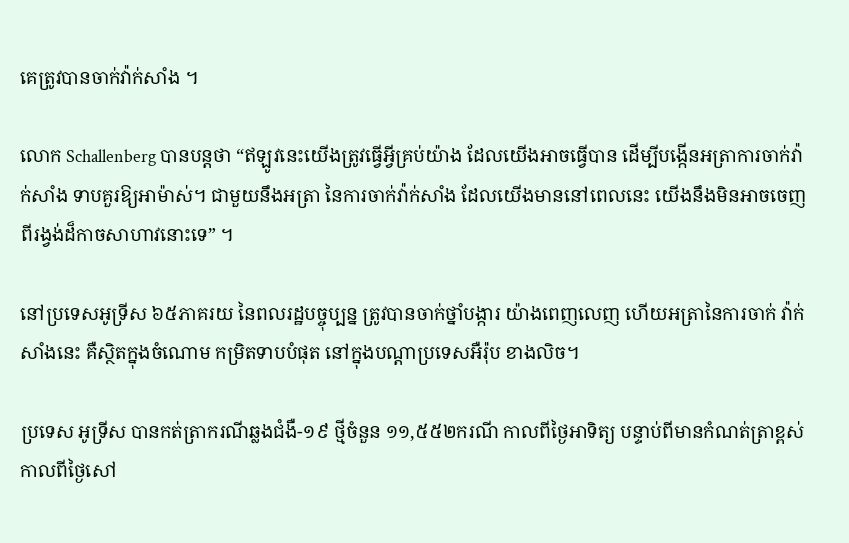គេត្រូវបានចាក់វ៉ាក់សាំង ។

លោក Schallenberg បានបន្ដថា “ឥឡូវនេះយើងត្រូវធ្វើអ្វីគ្រប់យ៉ាង ដែលយើងអាចធ្វើបាន ដើម្បីបង្កើនអត្រាការចាក់វ៉ាក់សាំង ទាបគួរឱ្យអាម៉ាស់។ ជាមួយនឹងអត្រា នៃការចាក់វ៉ាក់សាំង ដែលយើងមាននៅពេលនេះ យើងនឹងមិនអាចចេញ ពីរង្វង់ដ៏កាចសាហាវនោះទេ” ។

នៅប្រទេសអូទ្រីស ៦៥ភាគរយ នៃពលរដ្ឋបច្ចុប្បន្ន ត្រូវបានចាក់ថ្នាំបង្ការ យ៉ាងពេញលេញ ហើយអត្រានៃការចាក់ វ៉ាក់សាំងនេះ គឺស្ថិតក្នុងចំណោម កម្រិតទាបបំផុត នៅក្នុងបណ្តាប្រទេសអឺរ៉ុប ខាងលិច។

ប្រទេស អូទ្រីស បានកត់ត្រាករណីឆ្លងជំងឺ-១៩ ថ្មីចំនួន ១១,៥៥២ករណី កាលពីថ្ងៃអាទិត្យ បន្ទាប់ពីមានកំណត់ត្រាខ្ពស់ កាលពីថ្ងៃសៅ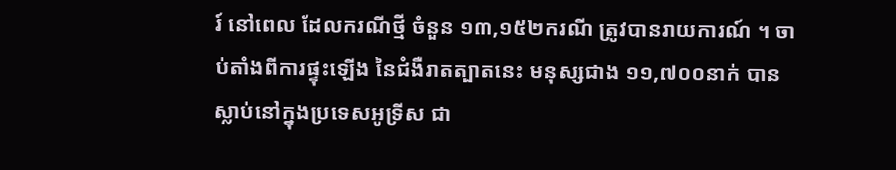រ៍ នៅពេល ដែលករណីថ្មី ចំនួន ១៣,១៥២ករណី ត្រូវបានរាយការណ៍ ។ ចាប់តាំងពីការផ្ទុះឡើង នៃជំងឺរាតត្បាតនេះ មនុស្សជាង ១១,៧០០នាក់ បានស្លាប់នៅក្នុងប្រទេសអូទ្រីស ជា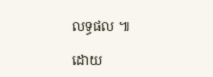លទ្ធផល ៕

ដោយ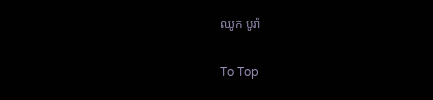ឈូក បូរ៉ា

To Top